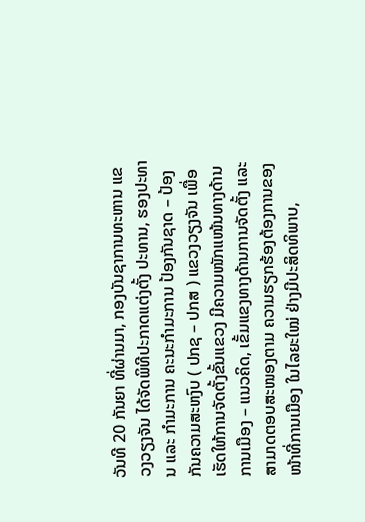ວັນທີ 20 ກັນຍາ ທີ່ຜ່ານມາ, ກອງບັນຊາການທະຫານ ແຂວງວຽງຈັນ ໄດ້ຈັດພິທີປະກາດແຕ່ງຕັ້ງ ປະທານ, ຮອງປະທານ ແລະ ກຳມະການ ຄະນະກຳມະການ ປ້ອງກັນຊາດ – ປ້ອງກັນຄວາມສະຫງົບ ( ປກຊ – ປກສ ) ແຂວງວຽງຈັນ ເພື່ອເຮັດໃຫ້ການຈັດຕັ້ງຂັ້ນແຂວງ ມີຄວາມໜັກແໜ້ນທາງດ້ານການເມືອງ – ແນວຄິດ, ເຂັ້ມແຂງທາງດ້ານການຈັດຕັ້ງ ແລະ ສາມາດຕອບສະໜອງຕາມ ຄວາມຮຽກຮ້ອງຕ້ອງການຂອງໜ້າທີ່ການເມືອງ ໃນໄລຍະໃໝ່ ຢ່າງມີປະສິດທິພາບ,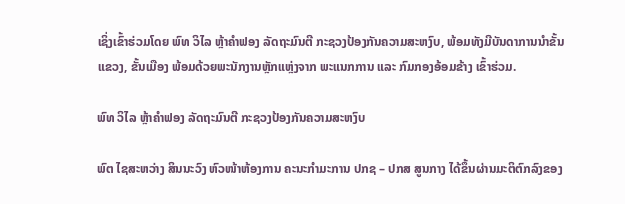ເຊິ່ງເຂົ້າຮ່ວມໂດຍ ພົທ ວິໄລ ຫຼ້າຄຳຟອງ ລັດຖະມົນຕີ ກະຊວງປ້ອງກັນຄວາມສະຫງົບ, ພ້ອມທັງມີບັນດາການນໍາຂັ້ນແຂວງ, ຂັ້ນເມືອງ ພ້ອມດ້ວຍພະນັກງານຫຼັກແຫຼ່ງຈາກ ພະແນກການ ແລະ ກົມກອງອ້ອມຂ້າງ ເຂົ້າຮ່ວມ.

ພົທ ວິໄລ ຫຼ້າຄຳຟອງ ລັດຖະມົນຕີ ກະຊວງປ້ອງກັນຄວາມສະຫງົບ

ພົຕ ໄຊສະຫວ່າງ ສິນນະວົງ ຫົວໜ້າຫ້ອງການ ຄະນະກຳມະການ ປກຊ – ປກສ ສູນກາງ ໄດ້ຂຶ້ນຜ່ານມະຕິຕົກລົງຂອງ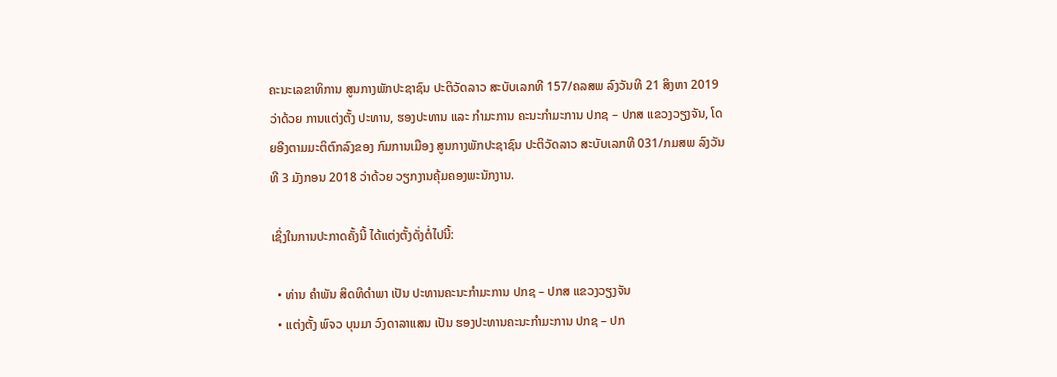ຄະນະເລຂາທິການ ສູນກາງພັກປະຊາຊົນ ປະຕິວັດລາວ ສະບັບເລກທີ 157/ຄລສພ ລົງວັນທີ 21 ສິງຫາ 2019 ວ່າດ້ວຍ ການແຕ່ງຕັ້ງ ປະທານ, ຮອງປະທານ ແລະ ກຳມະການ ຄະນະກຳມະການ ປກຊ – ປກສ ແຂວງວຽງຈັນ, ໂດຍອີງຕາມມະຕິຕົກລົງຂອງ ກົມການເມືອງ ສູນກາງພັກປະຊາຊົນ ປະຕິວັດລາວ ສະບັບເລກທີ 031/ກມສພ ລົງວັນທີ 3 ມັງກອນ 2018 ວ່າດ້ວຍ ວຽກງານຄຸ້ມຄອງພະນັກງານ.

ເຊິ່ງໃນການປະກາດຄັ້ງນີ້ ໄດ້ແຕ່ງຕັ້ງດັ່ງຕໍ່ໄປນີ້:

  • ທ່ານ ຄຳພັນ ສິດທິດຳພາ ເປັນ ປະທານຄະນະກຳມະການ ປກຊ – ປກສ ແຂວງວຽງຈັນ
  • ແຕ່ງຕັ້ງ ພົຈວ ບຸນມາ ວົງດາລາແສນ ເປັນ ຮອງປະທານຄະນະກຳມະການ ປກຊ – ປກ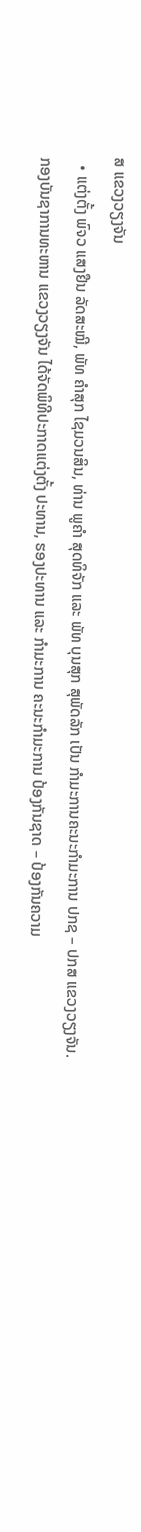ສ ແຂວງວຽງຈັນ
  • ແຕ່ງຕັ້ງ ພົຈວ ແສງຢືນ ລັດສະໝີ, ພັທ ຄຳສຸກ ໄຊມວນສິນ, ທ່ານ ພູຄຳ ສຸດທິຈັກ ແລະ ພັທ ບຸນສຸກ ສຸພັດລັກ ເປັນ ກຳມະການຄະນະກຳມະການ ປກຊ – ປກສ ແຂວງວຽງຈັນ.
ກອງບັນຊາການທະຫານ ແຂວງວຽງຈັນ ໄດ້ຈັດພິທີປະກາດແຕ່ງຕັ້ງ ປະທານ, ຮອງປະທານ ແລະ ກຳມະການ ຄະນະກຳມະການ ປ້ອງກັນຊາດ – ປ້ອງກັນຄວາມ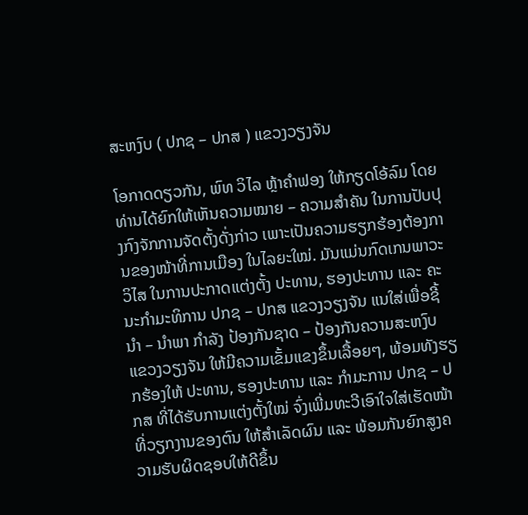ສະຫງົບ ( ປກຊ – ປກສ ) ແຂວງວຽງຈັນ

ໂອກາດດຽວກັນ, ພົທ ວິໄລ ຫຼ້າຄຳຟອງ ໃຫ້ກຽດໂອ້ລົມ ໂດຍທ່ານໄດ້ຍົກໃຫ້ເຫັນຄວາມໝາຍ – ຄວາມສຳຄັນ ໃນການປັບປຸງກົງຈັກການຈັດຕັ້ງດັ່ງກ່າວ ເພາະເປັນຄວາມຮຽກຮ້ອງຕ້ອງການຂອງໜ້າທີ່ການເມືອງ ໃນໄລຍະໃໝ່. ມັນແມ່ນກົດເກນພາວະວິໄສ ໃນການປະກາດແຕ່ງຕັ້ງ ປະທານ, ຮອງປະທານ ແລະ ຄະນະກຳມະທິການ ປກຊ – ປກສ ແຂວງວຽງຈັນ ແນໃສ່ເພື່ອຊີ້ນຳ – ນຳພາ ກຳລັງ ປ້ອງກັນຊາດ – ປ້ອງກັນຄວາມສະຫງົບ ແຂວງວຽງຈັນ ໃຫ້ມີຄວາມເຂັ້ມແຂງຂຶ້ນເລື້ອຍໆ, ພ້ອມທັງຮຽກຮ້ອງໃຫ້ ປະທານ, ຮອງປະທານ ແລະ ກຳມະການ ປກຊ – ປກສ ທີ່ໄດ້ຮັບການແຕ່ງຕັ້ງໃໝ່ ຈົ່ງເພີ່ມທະວີເອົາໃຈໃສ່ເຮັດໜ້າທີ່ວຽກງານຂອງຕົນ ໃຫ້ສຳເລັດຜົນ ແລະ ພ້ອມກັນຍົກສູງຄວາມຮັບຜິດຊອບໃຫ້ດີຂຶ້ນ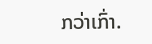ກວ່າເກົ່າ.